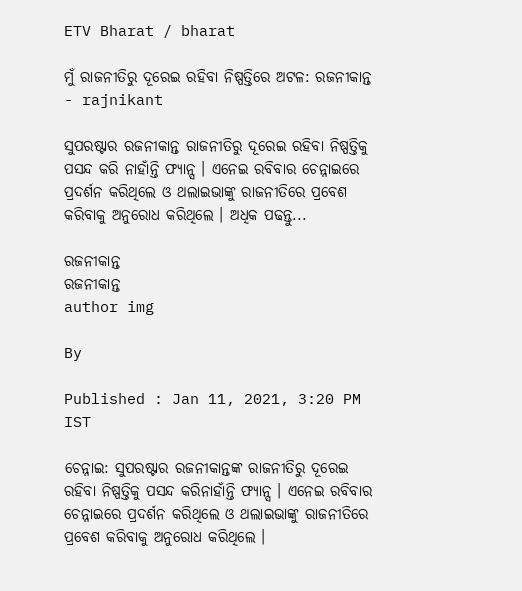ETV Bharat / bharat

ମୁଁ ରାଜନୀତିରୁ ଦୂରେଇ ରହିବା ନିଷ୍ପତ୍ତିରେ ଅଟଳ: ରଜନୀକାନ୍ତ - rajnikant

ସୁପରଷ୍ଟାର ରଜନୀକାନ୍ତ ରାଜନୀତିରୁ ଦୂରେଇ ରହିବା ନିଷ୍ପତ୍ତିକୁ ପସନ୍ଦ କରି ନାହାଁନ୍ତି ଫ୍ୟାନ୍ସ । ଏନେଇ ରବିବାର ଚେନ୍ନାଇରେ ପ୍ରଦର୍ଶନ କରିଥିଲେ ଓ ଥଲାଇଭାଙ୍କୁ ରାଜନୀତିରେ ପ୍ରବେଶ କରିବାକୁ ଅନୁରୋଧ କରିଥିଲେ । ଅଧିକ ପଢନ୍ତୁ...

ରଜନୀକାନ୍ତ
ରଜନୀକାନ୍ତ
author img

By

Published : Jan 11, 2021, 3:20 PM IST

ଚେନ୍ନାଇ: ସୁପରଷ୍ଟାର ରଜନୀକାନ୍ତଙ୍କ ରାଜନୀତିରୁ ଦୂରେଇ ରହିବା ନିଷ୍ପତ୍ତିକୁ ପସନ୍ଦ କରିନାହାଁନ୍ତି ଫ୍ୟାନ୍ସ । ଏନେଇ ରବିବାର ଚେନ୍ନାଇରେ ପ୍ରଦର୍ଶନ କରିଥିଲେ ଓ ଥଲାଇଭାଙ୍କୁ ରାଜନୀତିରେ ପ୍ରବେଶ କରିବାକୁ ଅନୁରୋଧ କରିଥିଲେ ।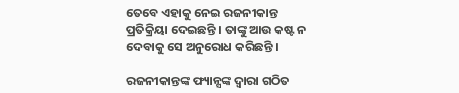ତେବେ ଏହାକୁ ନେଇ ରଜନୀକାନ୍ତ ପ୍ରତିକ୍ରିୟା ଦେଇଛନ୍ତି । ତାଙ୍କୁ ଆଉ କଷ୍ଟ ନ ଦେବାକୁ ସେ ଅନୁରୋଧ କରିଛନ୍ତି ।

ରଜନୀକାନ୍ତଙ୍କ ଫ୍ୟାନ୍ସଙ୍କ ଦ୍ବାରା ଗଠିତ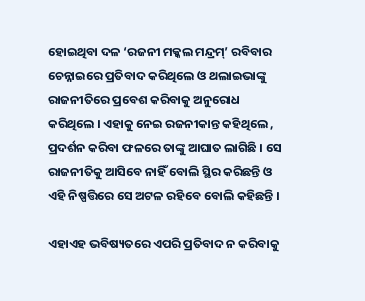ହୋଇଥିବା ଦଳ ‘ରଜନୀ ମକ୍କଲ ମନ୍ଦ୍ରମ୍’ ରବିବାର ଚେନ୍ନାଇରେ ପ୍ରତିବାଦ କରିଥିଲେ ଓ ଥଲାଇଭାଙ୍କୁ ରାଜନୀତିରେ ପ୍ରବେଶ କରିବାକୁ ଅନୁରୋଧ କରିଥିଲେ । ଏହାକୁ ନେଇ ରଜନୀକାନ୍ତ କହିଥିଲେ , ପ୍ରଦର୍ଶନ କରିବା ଫଳରେ ତାଙ୍କୁ ଆଘାତ ଲାଗିଛି । ସେ ରାଜନୀତିକୁ ଆସିବେ ନାହିଁ ବୋଲି ସ୍ଥିର କରିଛନ୍ତି ଓ ଏହି ନିଷ୍ପତ୍ତିରେ ସେ ଅଟଳ ରହିବେ ବୋଲି କହିଛନ୍ତି ।

ଏହାଏହ ଭବିଷ୍ୟତରେ ଏପରି ପ୍ରତିବାଦ ନ କରିବାକୁ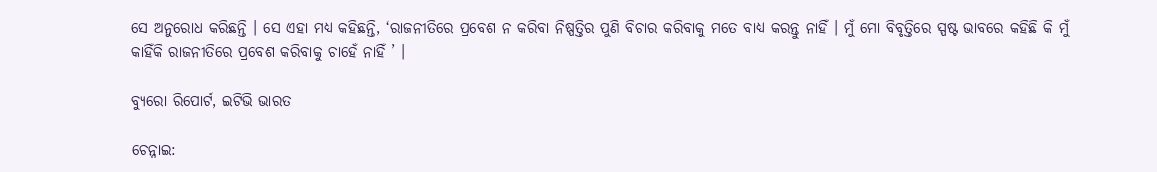ସେ ଅନୁରୋଧ କରିଛନ୍ତି । ସେ ଏହା ମଧ୍ୟ କହିଛନ୍ତି, ‘ରାଜନୀତିରେ ପ୍ରବେଶ ନ କରିବା ନିଷ୍ପତ୍ତିର ପୁଣି ବିଚାର କରିବାକୁ ମତେ ବାଧ୍ୟ କରନ୍ତୁ ନାହିଁ । ମୁଁ ମୋ ବିବୃତ୍ତିରେ ସ୍ପଷ୍ଟ ଭାବରେ କହିଛି କି ମୁଁ କାହିଁକି ରାଜନୀତିରେ ପ୍ରବେଶ କରିବାକୁ ଚାହେଁ ନାହିଁ ’ ।

ବ୍ୟୁରୋ ରିପୋର୍ଟ, ଇଟିଭି ଭାରତ

ଚେନ୍ନାଇ: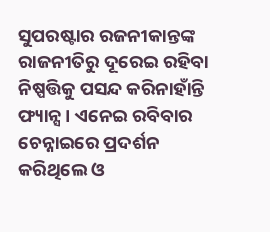ସୁପରଷ୍ଟାର ରଜନୀକାନ୍ତଙ୍କ ରାଜନୀତିରୁ ଦୂରେଇ ରହିବା ନିଷ୍ପତ୍ତିକୁ ପସନ୍ଦ କରିନାହାଁନ୍ତି ଫ୍ୟାନ୍ସ । ଏନେଇ ରବିବାର ଚେନ୍ନାଇରେ ପ୍ରଦର୍ଶନ କରିଥିଲେ ଓ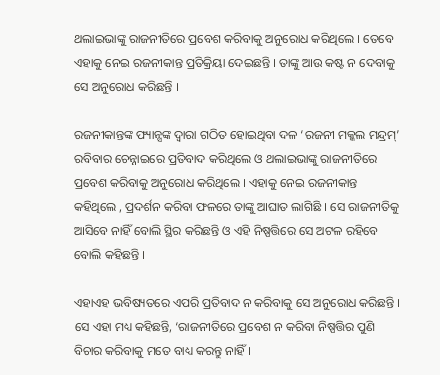ଥଲାଇଭାଙ୍କୁ ରାଜନୀତିରେ ପ୍ରବେଶ କରିବାକୁ ଅନୁରୋଧ କରିଥିଲେ । ତେବେ ଏହାକୁ ନେଇ ରଜନୀକାନ୍ତ ପ୍ରତିକ୍ରିୟା ଦେଇଛନ୍ତି । ତାଙ୍କୁ ଆଉ କଷ୍ଟ ନ ଦେବାକୁ ସେ ଅନୁରୋଧ କରିଛନ୍ତି ।

ରଜନୀକାନ୍ତଙ୍କ ଫ୍ୟାନ୍ସଙ୍କ ଦ୍ବାରା ଗଠିତ ହୋଇଥିବା ଦଳ ‘ରଜନୀ ମକ୍କଲ ମନ୍ଦ୍ରମ୍’ ରବିବାର ଚେନ୍ନାଇରେ ପ୍ରତିବାଦ କରିଥିଲେ ଓ ଥଲାଇଭାଙ୍କୁ ରାଜନୀତିରେ ପ୍ରବେଶ କରିବାକୁ ଅନୁରୋଧ କରିଥିଲେ । ଏହାକୁ ନେଇ ରଜନୀକାନ୍ତ କହିଥିଲେ , ପ୍ରଦର୍ଶନ କରିବା ଫଳରେ ତାଙ୍କୁ ଆଘାତ ଲାଗିଛି । ସେ ରାଜନୀତିକୁ ଆସିବେ ନାହିଁ ବୋଲି ସ୍ଥିର କରିଛନ୍ତି ଓ ଏହି ନିଷ୍ପତ୍ତିରେ ସେ ଅଟଳ ରହିବେ ବୋଲି କହିଛନ୍ତି ।

ଏହାଏହ ଭବିଷ୍ୟତରେ ଏପରି ପ୍ରତିବାଦ ନ କରିବାକୁ ସେ ଅନୁରୋଧ କରିଛନ୍ତି । ସେ ଏହା ମଧ୍ୟ କହିଛନ୍ତି, ‘ରାଜନୀତିରେ ପ୍ରବେଶ ନ କରିବା ନିଷ୍ପତ୍ତିର ପୁଣି ବିଚାର କରିବାକୁ ମତେ ବାଧ୍ୟ କରନ୍ତୁ ନାହିଁ ।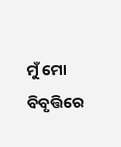ମୁଁ ମୋ ବିବୃତ୍ତିରେ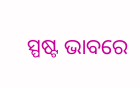ସ୍ପଷ୍ଟ ଭାବରେ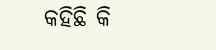କହିଛି କି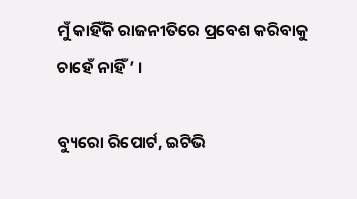ମୁଁ କାହିଁକି ରାଜନୀତିରେ ପ୍ରବେଶ କରିବାକୁ ଚାହେଁ ନାହିଁ ’ ।

ବ୍ୟୁରୋ ରିପୋର୍ଟ, ଇଟିଭି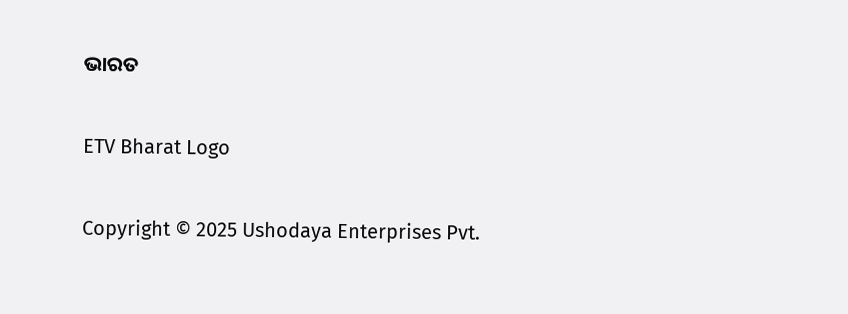ଭାରତ

ETV Bharat Logo

Copyright © 2025 Ushodaya Enterprises Pvt.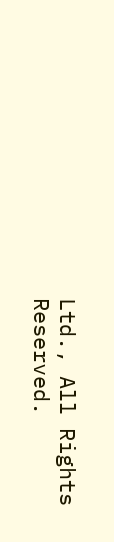Ltd., All Rights Reserved.